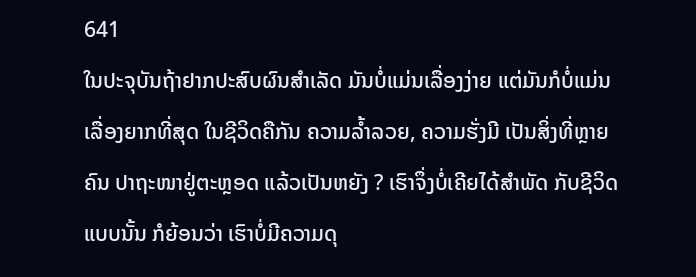641
ໃນປະຈຸບັນຖ້າຢາກປະສົບຜົນສຳເລັດ ມັນບໍ່ແມ່ນເລື່ອງງ່າຍ ແຕ່ມັນກໍບໍ່ແມ່ນ ເລື່ອງຍາກທີ່ສຸດ ໃນຊີວິດຄືກັນ ຄວາມລໍ້າລວຍ, ຄວາມຮັ່ງມີ ເປັນສິ່ງທີ່ຫຼາຍຄົນ ປາຖະໜາຢູ່ຕະຫຼອດ ແລ້ວເປັນຫຍັງ ? ເຮົາຈຶ່ງບໍ່ເຄີຍໄດ້ສຳພັດ ກັບຊີວິດແບບນັ້ນ ກໍຍ້ອນວ່າ ເຮົາບໍ່ມີຄວາມດຸ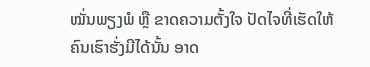ໝັ່ນພຽງພໍ ຫຼື ຂາດຄວາມຕັ້ງໃຈ ປັດໄຈທີ່ເຮັດໃຫ້ ຄົນເຮົາຮັ່ງມີໄດ້ນັ້ນ ອາດ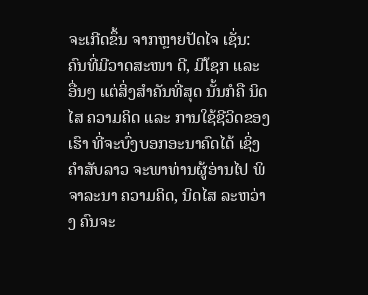ຈະເກີດຂຶ້ນ ຈາກຫຼາຍປັດໄຈ ເຊັ່ນ: ຄົນທີ່ມີວາດສະໜາ ດີ, ມີໂຊກ ແລະ ອື່ນໆ ແຕ່ສິ່ງສຳຄັນທີ່ສຸດ ນັ້ນກໍຄື ນິດໄສ ຄວາມຄິດ ແລະ ການໃຊ້ຊີວິດຂອງເຮົາ ທີ່ຈະບົ່ງບອກອະນາຄົດໄດ້ ເຊິ່ງຄຳສັບລາວ ຈະພາທ່ານຜູ້ອ່ານໄປ ພິຈາລະນາ ຄວາມຄິດ, ນິດໄສ ລະຫວ່າງ ຄົນຈະ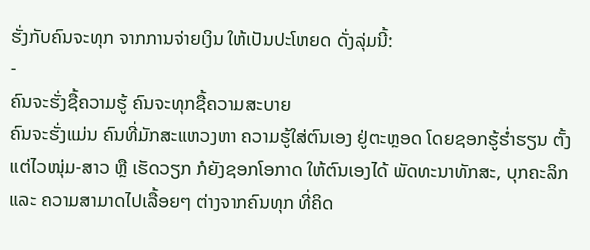ຮັ່ງກັບຄົນຈະທຸກ ຈາກການຈ່າຍເງິນ ໃຫ້ເປັນປະໂຫຍດ ດັ່ງລຸ່ມນີ້:
-
ຄົນຈະຮັ່ງຊື້ຄວາມຮູ້ ຄົນຈະທຸກຊື້ຄວາມສະບາຍ
ຄົນຈະຮັ່ງແມ່ນ ຄົນທີ່ມັກສະແຫວງຫາ ຄວາມຮູ້ໃສ່ຕົນເອງ ຢູ່ຕະຫຼອດ ໂດຍຊອກຮູ້ຮໍ່າຮຽນ ຕັ້ງແຕ່ໄວໜຸ່ມ-ສາວ ຫຼື ເຮັດວຽກ ກໍຍັງຊອກໂອກາດ ໃຫ້ຕົນເອງໄດ້ ພັດທະນາທັກສະ, ບຸກຄະລິກ ແລະ ຄວາມສາມາດໄປເລື້ອຍໆ ຕ່າງຈາກຄົນທຸກ ທີ່ຄິດ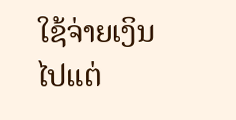ໃຊ້ຈ່າຍເງິນ ໄປແຕ່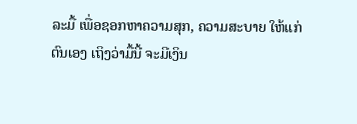ລະມື້ ເພື່ອຊອກຫາຄວາມສຸກ, ຄວາມສະບາຍ ໃຫ້ແກ່ຕົນເອງ ເຖິງວ່າມື້ນີ້ ຈະມີເງິນ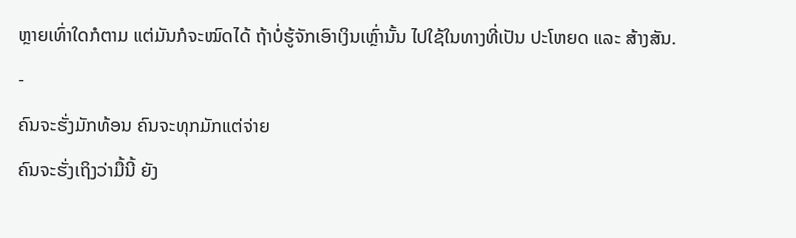ຫຼາຍເທົ່າໃດກໍຕາມ ແຕ່ມັນກໍຈະໝົດໄດ້ ຖ້າບໍ່ຮູ້ຈັກເອົາເງິນເຫຼົ່ານັ້ນ ໄປໃຊ້ໃນທາງທີ່ເປັນ ປະໂຫຍດ ແລະ ສ້າງສັນ.
-
ຄົນຈະຮັ່ງມັກທ້ອນ ຄົນຈະທຸກມັກແຕ່ຈ່າຍ
ຄົນຈະຮັ່ງເຖິງວ່າມື້ນີ້ ຍັງ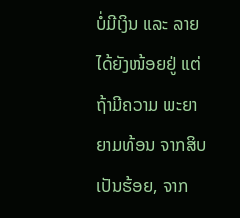ບໍ່ມີເງິນ ແລະ ລາຍໄດ້ຍັງໜ້ອຍຢູ່ ແຕ່ຖ້າມີຄວາມ ພະຍາຍາມທ້ອນ ຈາກສິບເປັນຮ້ອຍ, ຈາກ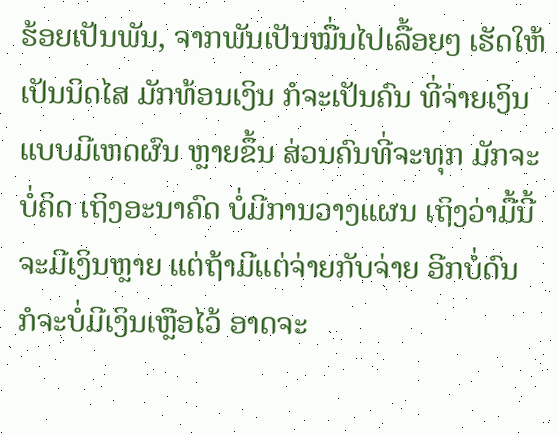ຮ້ອຍເປັນພັນ, ຈາກພັນເປັນໝື່ນໄປເລື້ອຍໆ ເຮັດໃຫ້ເປັນນິດໄສ ມັກທ້ອນເງິນ ກໍຈະເປັນຄົນ ທີ່ຈ່າຍເງິນແບບມີເຫດຜົນ ຫຼາຍຂຶ້ນ ສ່ວນຄົນທີ່ຈະທຸກ ມັກຈະບໍ່ຄິດ ເຖິງອະນາຄົດ ບໍ່ມີການວາງແຜນ ເຖິງວ່າມື້ນີ້ ຈະມີເງິນຫຼາຍ ແຕ່ຖ້າມີແຕ່ຈ່າຍກັບຈ່າຍ ອີກບໍ່ດົນ ກໍຈະບໍ່ມີເງິນເຫຼືອໄວ້ ອາດຈະ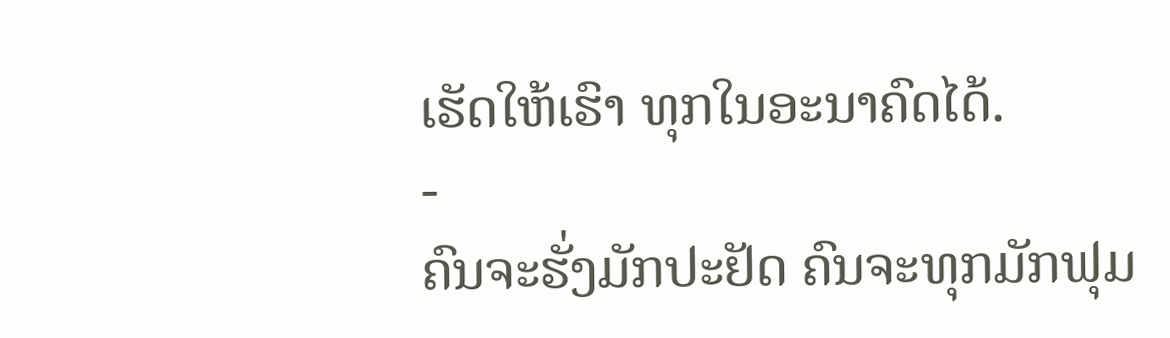ເຮັດໃຫ້ເຮົາ ທຸກໃນອະນາຄົດໄດ້.
-
ຄົນຈະຮັ່ງມັກປະຢັດ ຄົນຈະທຸກມັກຟຸມ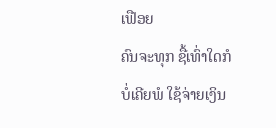ເຟືອຍ
ຄົນຈະທຸກ ຊື້ເທົ່າໃດກໍບໍ່ເຄີຍພໍ ໃຊ້ຈ່າຍເງິນ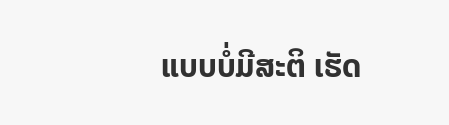ແບບບໍ່ມີສະຕິ ເຮັດ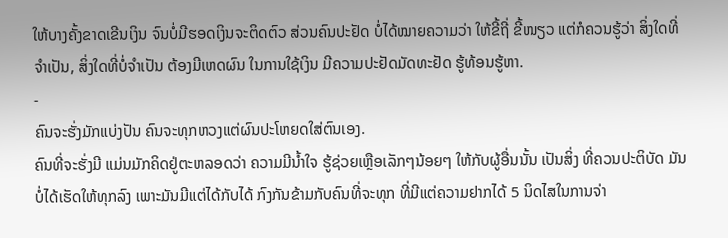ໃຫ້ບາງຄັ້ງຂາດເຂີນເງິນ ຈົນບໍ່ມີຮອດເງິນຈະຕິດຕົວ ສ່ວນຄົນປະຢັດ ບໍ່ໄດ້ໝາຍຄວາມວ່າ ໃຫ້ຂີ້ຖີ່ ຂີ້ໜຽວ ແຕ່ກໍຄວນຮູ້ວ່າ ສິ່ງໃດທີ່ຈຳເປັນ, ສິ່ງໃດທີ່ບໍ່ຈໍາເປັນ ຕ້ອງມີເຫດຜົນ ໃນການໃຊ້ເງິນ ມີຄວາມປະຢັດມັດທະຢັດ ຮູ້ທ້ອນຮູ້ຫາ.
-
ຄົນຈະຮັ່ງມັກແບ່ງປັນ ຄົນຈະທຸກຫວງແຕ່ຜົນປະໂຫຍດໃສ່ຕົນເອງ.
ຄົນທີ່ຈະຮັ່ງມີ ແມ່ນມັກຄິດຢູ່ຕະຫລອດວ່າ ຄວາມມີນໍ້າໃຈ ຮູ້ຊ່ວຍເຫຼືອເລັກໆນ້ອຍໆ ໃຫ້ກັບຜູ້ອື່ນນັ້ນ ເປັນສິ່ງ ທີ່ຄວນປະຕິບັດ ມັນບໍ່ໄດ້ເຮັດໃຫ້ທຸກລົງ ເພາະມັນມີແຕ່ໄດ້ກັບໄດ້ ກົງກັນຂ້າມກັບຄົນທີ່ຈະທຸກ ທີ່ມີແຕ່ຄວາມຢາກໄດ້ 5 ນິດໄສໃນການຈ່າ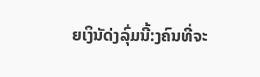ຍເງິນັດ່ງລົຸ່ມນີ້:ງຄົນທີ່ຈະ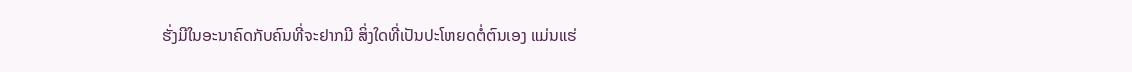ຮັ່ງມີໃນອະນາຄົດກັບຄົນທີ່ຈະຢາກມີ ສິ່ງໃດທີ່ເປັນປະໂຫຍດຕໍ່ຕົນເອງ ແມ່ນແຮ່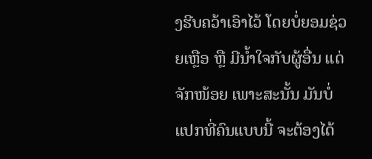ງຮີບຄວ້າເອົາໄວ້ ໂດຍບໍ່ຍອມຊ່ວຍເຫຼືອ ຫຼື ມີນໍ້າໃຈກັບຜູ້ອື່ນ ແດ່ຈັກໜ້ອຍ ເພາະສະນັ້ນ ມັນບໍ່ແປກທີ່ຄົນແບບນີ້ ຈະຕ້ອງໄດ້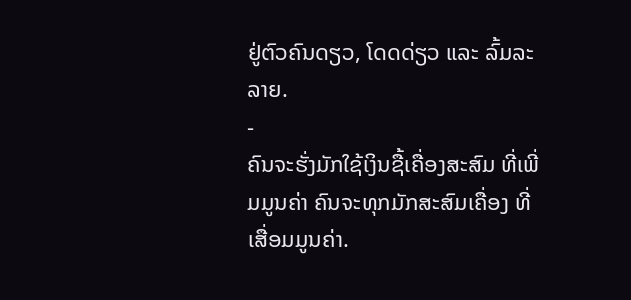ຢູ່ຕົວຄົນດຽວ, ໂດດດ່ຽວ ແລະ ລົ້ມລະລາຍ.
-
ຄົນຈະຮັ່ງມັກໃຊ້ເງິນຊື້ເຄື່ອງສະສົມ ທີ່ເພີ່ມມູນຄ່າ ຄົນຈະທຸກມັກສະສົມເຄື່ອງ ທີ່ເສື່ອມມູນຄ່າ.